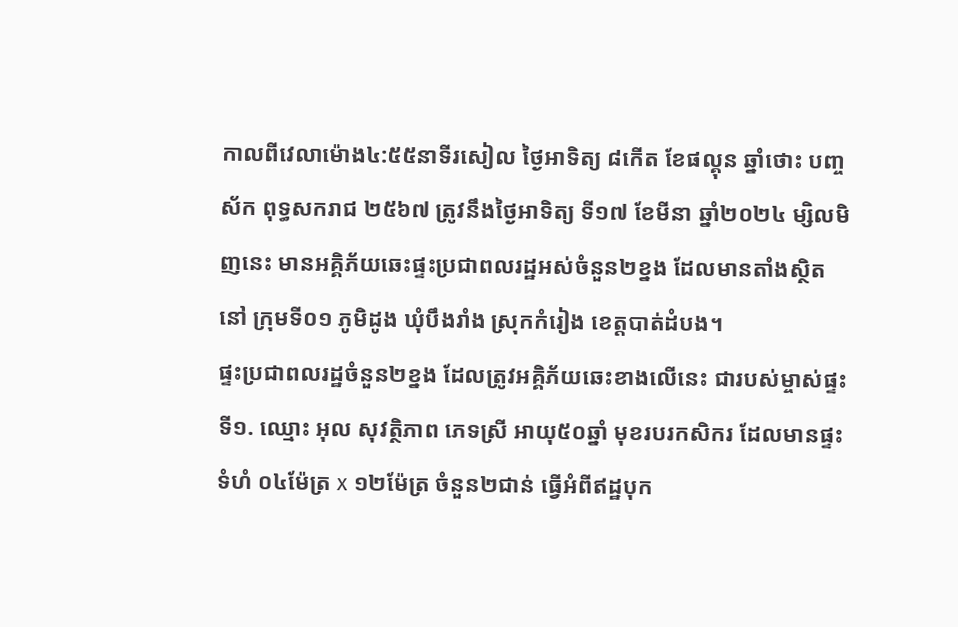កាលពីវេលាម៉ោង៤:៥៥នាទីរសៀល ថ្ងៃអាទិត្យ ៨កើត ខែផល្គុន ឆ្នាំថោះ បញ្ចស័ក ពុទ្ធសករាជ ២៥៦៧ ត្រូវនឹងថ្ងៃអាទិត្យ ទី១៧ ខែមីនា ឆ្នាំ២០២៤ ម្សិលមិញនេះ មានអគ្គិភ័យឆេះផ្ទះប្រជាពលរដ្ឋអស់ចំនួន២ខ្នង ដែលមានតាំងស្ថិតនៅ ក្រុមទី០១ ភូមិដូង ឃុំបឹងរាំង ស្រុកកំរៀង ខេត្តបាត់ដំបង។
ផ្ទះប្រជាពលរដ្ឋចំនួន២ខ្នង ដែលត្រូវអគ្គិភ័យឆេះខាងលើនេះ ជារបស់ម្ចាស់ផ្ទះ ទី១. ឈ្មោះ អុល សុវត្ថិភាព ភេទស្រី អាយុ៥០ឆ្នាំ មុខរបរកសិករ ដែលមានផ្ទះទំហំ ០៤ម៉ែត្រ x ១២ម៉ែត្រ ចំនួន២ជាន់ ធ្វើអំពីឥដ្ឋបុក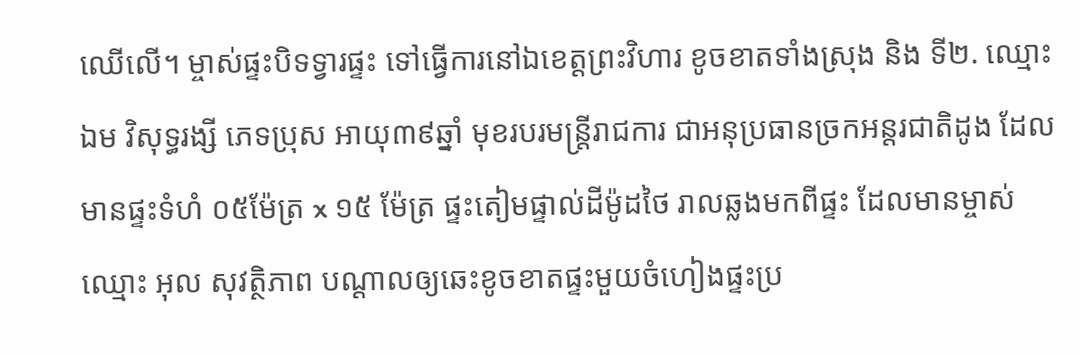ឈើលើ។ ម្ចាស់ផ្ទះបិទទ្វារផ្ទះ ទៅធ្វើការនៅឯខេត្តព្រះវិហារ ខូចខាតទាំងស្រុង និង ទី២. ឈ្មោះ ឯម វិសុទ្ធរង្សី ភេទប្រុស អាយុ៣៩ឆ្នាំ មុខរបរមន្រ្តីរាជការ ជាអនុប្រធានច្រកអន្តរជាតិដូង ដែលមានផ្ទះទំហំ ០៥ម៉ែត្រ x ១៥ ម៉ែត្រ ផ្ទះតៀមផ្ទាល់ដីម៉ូដថៃ រាលឆ្លងមកពីផ្ទះ ដែលមានម្ចាស់ឈ្មោះ អុល សុវត្ថិភាព បណ្ដាលឲ្យឆេះខូចខាតផ្ទះមួយចំហៀងផ្ទះប្រ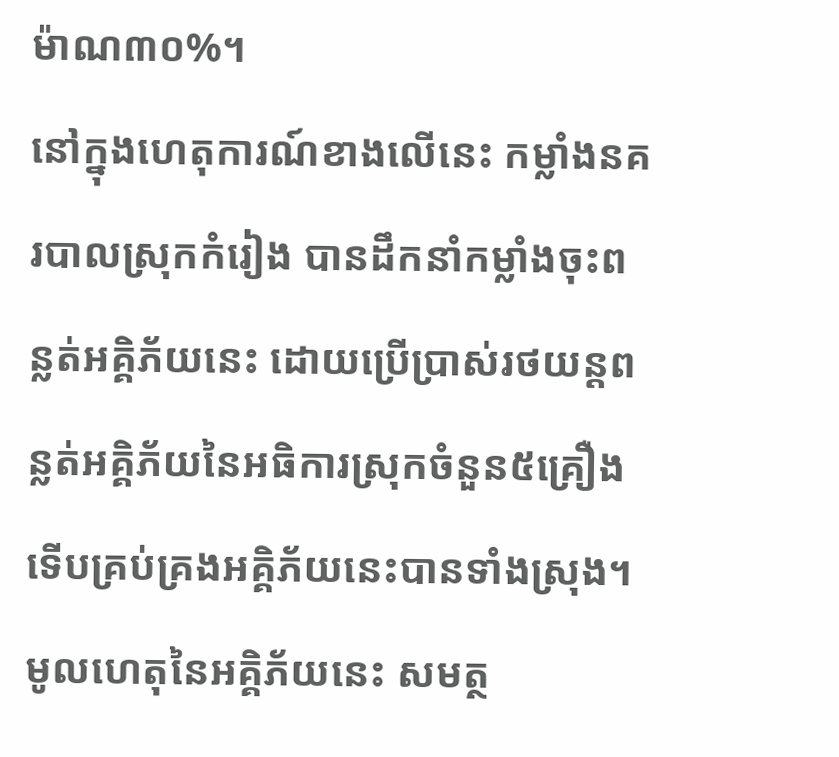ម៉ាណ៣០%។
នៅក្នុងហេតុការណ៍ខាងលើនេះ កម្លាំងនគរបាលស្រុកកំរៀង បានដឹកនាំកម្លាំងចុះពន្លត់អគ្គិភ័យនេះ ដោយប្រើប្រាស់រថយន្តពន្លត់អគិ្គភ័យនៃអធិការស្រុកចំនួន៥គ្រឿង ទើបគ្រប់គ្រងអគ្គិភ័យនេះបានទាំងស្រុង។ មូលហេតុនៃអគ្គិភ័យនេះ សមត្ថ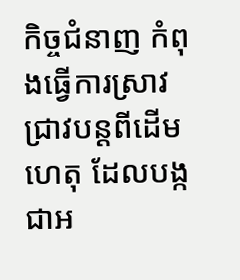កិច្ចជំនាញ កំពុងធ្វើការស្រាវជ្រាវបន្ដពីដើមហេតុ ដែលបង្កជាអ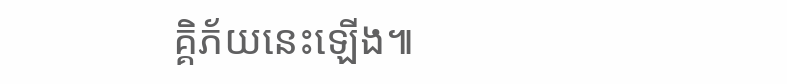គ្គិភ័យនេះឡើង៕